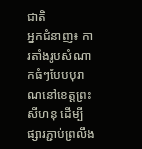ជាតិ
អ្នកជំនាញ៖ ការតាំងរូបសំណាកធំៗបែបបុរាណនៅខេត្តព្រះសីហនុ ដើម្បីផ្សារភ្ជាប់ព្រលឹង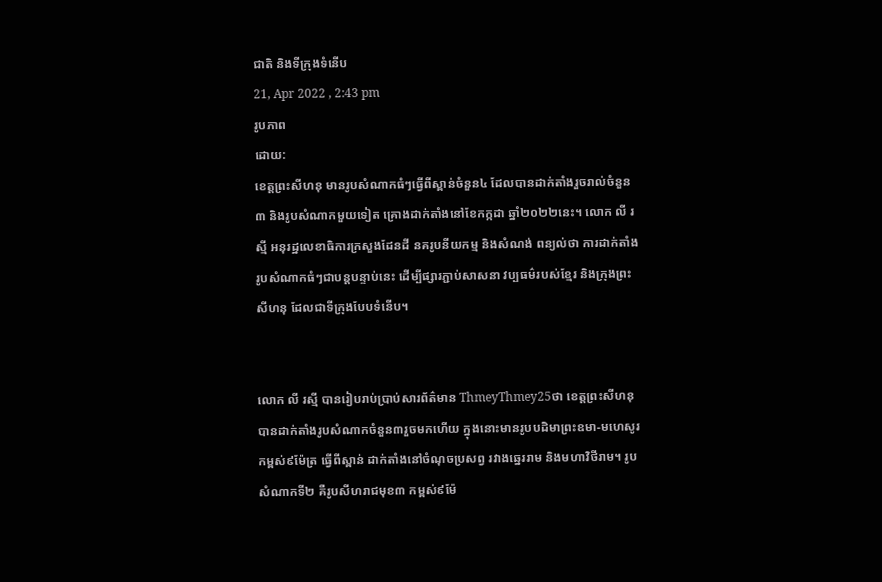ជាតិ និងទីក្រុងទំនើប
21, Apr 2022 , 2:43 pm
រូបភាព
ដោយ:
ខេត្តព្រះសីហនុ មានរូបសំណាកធំៗធ្វើពីស្ពាន់ចំនួន៤ ដែលបានដាក់តាំងរួចរាល់ចំនួន៣ និងរូបសំណាកមួយទៀត គ្រោងដាក់តាំងនៅខែកក្កដា ឆ្នាំ២០២២នេះ។ លោក លី រស្មី អនុរដ្ឋលេខាធិការក្រសួងដែនដី នគរូបនីយកម្ម និងសំណង់ ពន្យល់ថា ការដាក់តាំងរូបសំណាកធំៗជាបន្តបន្ទាប់នេះ ដើម្បីផ្សារភ្ជាប់សាសនា វប្បធម៌របស់ខ្មែរ និងក្រុងព្រះសីហនុ ដែលជាទីក្រុងបែបទំនើប។


លោក លី រស្មី បានរៀបរាប់ប្រាប់សារព័ត៌មាន ThmeyThmey25ថា ខេត្តព្រះសីហនុ បានដាក់តាំងរូបសំណាកចំនួន៣រួចមកហើយ ក្នុងនោះមានរូបបដិមាព្រះឧមា-មហេសូរ កម្ពស់៩ម៉ែត្រ ធ្វើពីស្ពាន់ ដាក់តាំងនៅចំណុចប្រសព្វ រវាងឆ្នេររាម និងមហាវិថីរាម។ រូបសំណាកទី២ គឺរូបសីហរាជមុខ៣ កម្ពស់៩ម៉ែ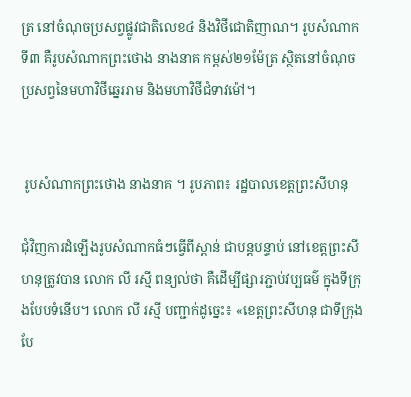ត្រ នៅចំណុចប្រសព្វផ្លូវជាតិលេខ៤ និងវិថីជោតិញាណ។ រូបសំណាកទី៣ គឺរូបសំណាកព្រះថោង នាងនាគ កម្ពស់២១ម៉ែត្រ ស្ថិតនៅចំណុចប្រសព្វនៃមហាវិថីឆ្នេររាម និងមហាវិថីជំទាវម៉ៅ។


 រូបសំណាកព្រះថោង នាងនាគ ។ រូបភាព៖ រដ្ឋបាលខេត្តព្រះសីហនុ

ជុំវិញការដំឡើងរូបសំណាកធំៗធ្វើពីស្ពាន់ ជាបន្តបន្ទាប់ នៅខេត្តព្រះសីហនុត្រូវបាន លោក លី រស្មី ពន្យល់ថា គឺដើម្បីផ្សារភ្ជាប់វប្បធម៌ ក្នុងទីក្រុងបែបទំនើប។ លោក លី រស្មី បញ្ជាក់ដូច្នេះ៖ «ខេត្តព្រះសីហនុ ជាទីក្រុងបែ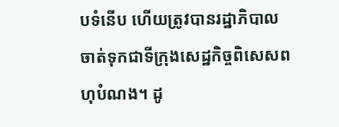បទំនើប ហើយត្រូវបានរដ្ឋាភិបាល ចាត់ទុកជាទីក្រុងសេដ្ឋកិច្ចពិសេសពហុបំណង។ ដូ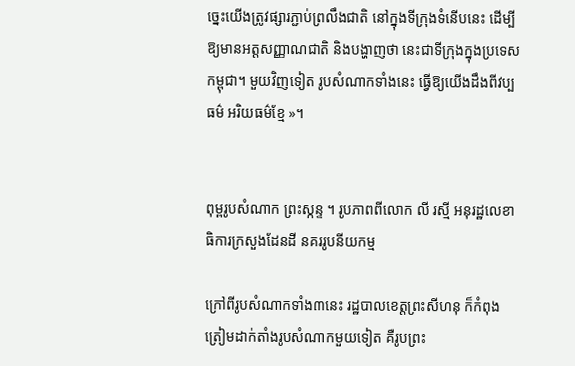ច្នេះយើងត្រូវផ្សារភ្ជាប់ព្រលឹងជាតិ នៅក្នុងទីក្រុងទំនើបនេះ ដើម្បីឱ្យមានអត្តសញ្ញាណជាតិ និងបង្ហាញថា នេះជាទីក្រុងក្នុងប្រទេសកម្ពុជា។ មួយវិញទៀត រូបសំណាកទាំងនេះ ធ្វើឱ្យយើងដឹងពីវប្បធម៌ អរិយធម៌ខ្មែ »។


ពុម្ពរូបសំណាក ព្រះស្កន្ទ ។ រូបភាពពីលោក លី រស្មី អនុរដ្ឋលេខាធិការក្រសួងដែនដី នគររូបនីយកម្ម

ក្រៅពីរូបសំណាកទាំង៣នេះ រដ្ឋបាលខេត្តព្រះសីហនុ ក៏កំពុងត្រៀមដាក់តាំងរូបសំណាកមួយទៀត គឺរូបព្រះ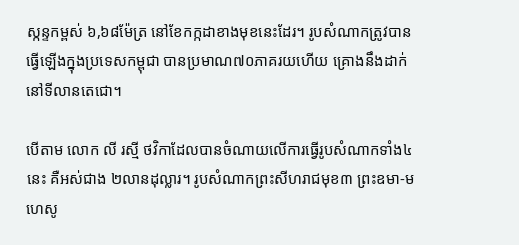ស្កន្ទកម្ពស់ ៦,៦៨ម៉ែត្រ នៅខែកក្កដាខាងមុខនេះដែរ។ រូបសំណាកត្រូវបានធ្វើឡើងក្នុងប្រទេសកម្ពុជា បានប្រមាណ៧០ភាគរយហើយ គ្រោងនឹងដាក់នៅទីលានតេជោ។

បើតាម លោក លី រស្មី ថវិកាដែលបានចំណាយលើការធ្វើរូបសំណាកទាំង៤នេះ គឺអស់ជាង ២លានដុល្លារ។ រូបសំណាកព្រះសីហរាជមុខ៣ ព្រះឧមា-មហេសូ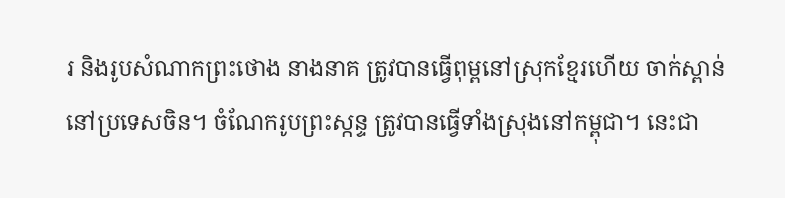រ និងរូបសំណាកព្រះថោង នាងនាគ ត្រូវបានធ្វើពុម្ពនៅស្រុកខ្មែរហើយ ចាក់ស្ពាន់នៅប្រទេសចិន។ ចំណែករូបព្រះស្កន្ទ ត្រូវបានធ្វើទាំងស្រុងនៅកម្ពុជា។ នេះជា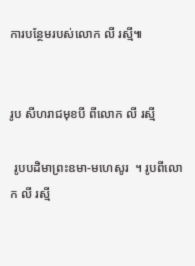ការបន្ថែមរបស់លោក លី រស្មី៕


រូប សីហរាជមុខបី ពីលោក លី រស្មី

 រូបបដិមាព្រះឧមា-មហេសូរ  ។ រូបពីលោក លី រស្មី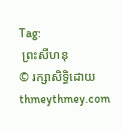Tag:
 ព្រះសីហនុ
© រក្សាសិទ្ធិដោយ thmeythmey.com